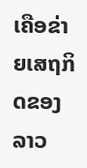ເຄືອຂ່າຍເສຖກິດຂອງລາວ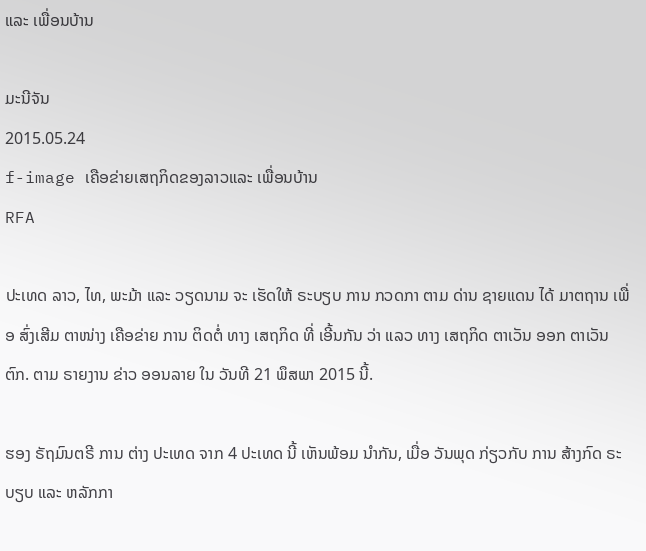ແລະ ເພື່ອນບ້ານ

ມະນີຈັນ
2015.05.24
f-image ເຄືອຂ່າຍເສຖກິດຂອງລາວແລະ ເພື່ອນບ້ານ
RFA

ປະເທດ ລາວ, ໄທ, ພະມ້າ ແລະ ວຽດນາມ ຈະ ເຮັດໃຫ້ ຣະບຽບ ການ ກວດກາ ຕາມ ດ່ານ ຊາຍແດນ ໄດ້ ມາຕຖານ ເພື່ອ ສົ່ງເສີມ ຕາໜ່າງ ເຄືອຂ່າຍ ການ ຕິດຕໍ່ ທາງ ເສຖກິດ ທີ່ ເອີ້ນກັນ ວ່າ ແລວ ທາງ ເສຖກິດ ຕາເວັນ ອອກ ຕາເວັນ ຕົກ. ຕາມ ຣາຍງານ ຂ່າວ ອອນລາຍ ໃນ ວັນທີ 21 ພຶສພາ 2015 ນີ້.

ຮອງ ຣັຖມົນຕຣີ ການ ຕ່າງ ປະເທດ ຈາກ 4 ປະເທດ ນີ້ ເຫັນພ້ອມ ນໍາກັນ, ເມື່ອ ວັນພຸດ ກ່ຽວກັບ ການ ສ້າງກົດ ຣະບຽບ ແລະ ຫລັກກາ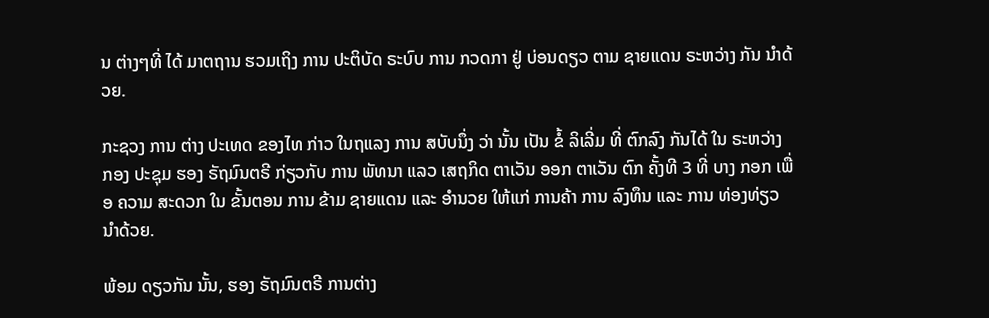ນ ຕ່າງໆທີ່ ໄດ້ ມາຕຖານ ຮວມເຖິງ ການ ປະຕິບັດ ຣະບົບ ການ ກວດກາ ຢູ່ ບ່ອນດຽວ ຕາມ ຊາຍແດນ ຣະຫວ່າງ ກັນ ນໍາດ້ວຍ.

ກະຊວງ ການ ຕ່າງ ປະເທດ ຂອງໄທ ກ່າວ ໃນຖແລງ ການ ສບັບນຶ່ງ ວ່າ ນັ້ນ ເປັນ ຂໍ້ ລິເລີ່ມ ທີ່ ຕົກລົງ ກັນໄດ້ ໃນ ຣະຫວ່າງ ກອງ ປະຊຸມ ຮອງ ຣັຖມົນຕຣີ ກ່ຽວກັບ ການ ພັທນາ ແລວ ເສຖກິດ ຕາເວັນ ອອກ ຕາເວັນ ຕົກ ຄັ້ງທີ 3 ທີ່ ບາງ ກອກ ເພື່ອ ຄວາມ ສະດວກ ໃນ ຂັ້ນຕອນ ການ ຂ້າມ ຊາຍແດນ ແລະ ອໍານວຍ ໃຫ້ແກ່ ການຄ້າ ການ ລົງທຶນ ແລະ ການ ທ່ອງທ່ຽວ ນຳດ້ວຍ.

ພ້ອມ ດຽວກັນ ນັ້ນ, ຮອງ ຣັຖມົນຕຣີ ການຕ່າງ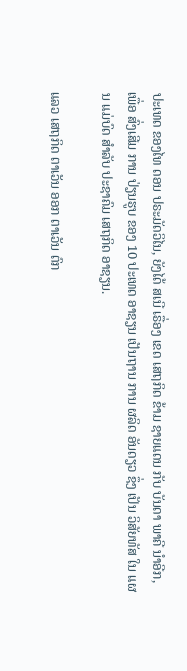ປະເທດ ຂອງໄທ ດອນ ປຣະມັດວິໄນ, ຍັງໄດ້ ສເນີ ເຣື່ອງ ເຂດ ເສຖກິດ ຂ້າມ ຊາຍແດນ ກັບ ບັນດາ ພາຄີ ນໍາອີກ, ເພື່ອ ສົ່ງເສີມ ການ ປ່ຽນຮູບ ຂອງ 10 ປະເທດ ອາຊຽນ ເປັນຖານ ການ ຜລິດ ອັນດຽວ ຊຶ່ງ ເປັນ ວິສັຍທັສ ໃນ ແຜນ ແມ່ບົດ ສໍາລັບ ປະຊາຄົມ ເສຖກິດ ອາຊຽນ.

ແລວ ເສຖກິດ ຕາເວັນ ອອກ ຕາເວັນ ຕົກ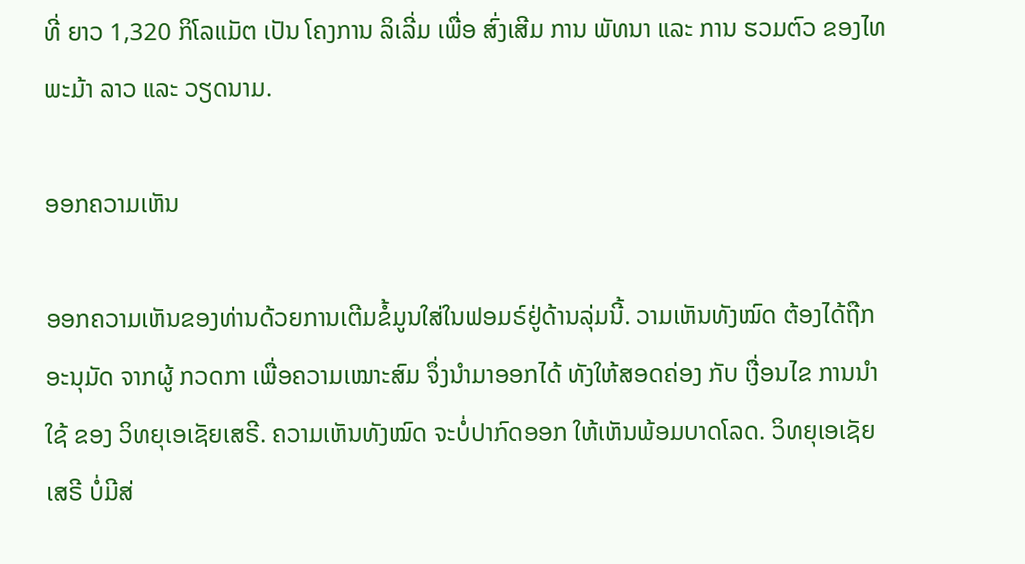ທີ່ ຍາວ 1,320 ກິໂລແມັຕ ເປັນ ໂຄງການ ລິເລີ່ມ ເພື່ອ ສົ່ງເສີມ ການ ພັທນາ ແລະ ການ ຮວມຕົວ ຂອງໄທ ພະມ້າ ລາວ ແລະ ວຽດນາມ.

ອອກຄວາມເຫັນ

ອອກຄວາມເຫັນຂອງທ່ານດ້ວຍການເຕີມຂໍ້ມູນໃສ່ໃນຟອມຣ໌ຢູ່ດ້ານລຸ່ມນີ້. ວາມເຫັນທັງໝົດ ຕ້ອງໄດ້ຖືກ ອະນຸມັດ ຈາກຜູ້ ກວດກາ ເພື່ອຄວາມເໝາະສົມ ຈຶ່ງນໍາມາອອກໄດ້ ທັງໃຫ້ສອດຄ່ອງ ກັບ ເງື່ອນໄຂ ການນຳໃຊ້ ຂອງ ວິທຍຸເອເຊັຍເສຣີ. ຄວາມເຫັນທັງໝົດ ຈະບໍ່ປາກົດອອກ ໃຫ້ເຫັນພ້ອມບາດໂລດ. ວິທຍຸເອເຊັຍເສຣີ ບໍ່ມີສ່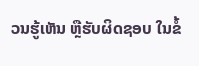ວນຮູ້ເຫັນ ຫຼືຮັບຜິດຊອບ ໃນຂໍ້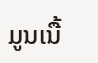ມູນເນື້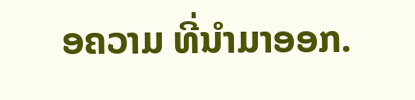ອຄວາມ ທີ່ນໍາມາອອກ.